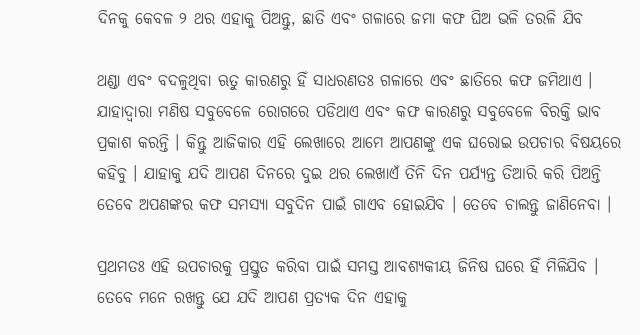ଦିନକୁ କେବଳ ୨ ଥର ଏହାକୁ ପିଅନ୍ତୁ, ଛାତି ଏବଂ ଗଳାରେ ଜମା କଫ ଘିଅ ଭଳି ତରଳି ଯିବ

ଥଣ୍ଡା ଏବଂ ବଦଳୁଥିବା ଋତୁ କାରଣରୁ ହିଁ ସାଧରଣତଃ ଗଳାରେ ଏବଂ ଛାତିରେ କଫ ଜମିଥାଏ । ଯାହାଦ୍ୱାରା ମଣିଷ ସବୁବେଳେ ରୋଗରେ ପଡିଥାଏ ଏବଂ କଫ କାରଣରୁ ସବୁବେଳେ ବିରକ୍ତି ଭାବ ପ୍ରକାଶ କରନ୍ତି । କିନ୍ତୁ ଆଜିକାର ଏହି ଲେଖାରେ ଆମେ ଆପଣଙ୍କୁ ଏକ ଘରୋଇ ଉପଚାର ବିଷୟରେ କହିବୁ । ଯାହାକୁ ଯଦି ଆପଣ ଦିନରେ ଦୁଇ ଥର ଲେଖାଏଁ ତିନି ଦିନ ପର୍ଯ୍ୟନ୍ତ ତିଆରି କରି ପିଅନ୍ତି ତେବେ ଅପଣଙ୍କର କଫ ସମସ୍ୟା ସବୁଦିନ ପାଇଁ ଗାଏବ ହୋଇଯିବ । ତେବେ ଚାଲନ୍ତୁ ଜାଣିନେବା ।

ପ୍ରଥମତଃ ଏହି ଉପଚାରକୁ ପ୍ରସ୍ତୁତ କରିବା ପାଇଁ ସମସ୍ତ ଆବଶ୍ୟକୀୟ ଜିନିଷ ଘରେ ହିଁ ମିଳିଯିବ । ତେବେ ମନେ ରଖନ୍ତୁ ଯେ ଯଦି ଆପଣ ପ୍ରତ୍ୟକ ଦିନ ଏହାକୁ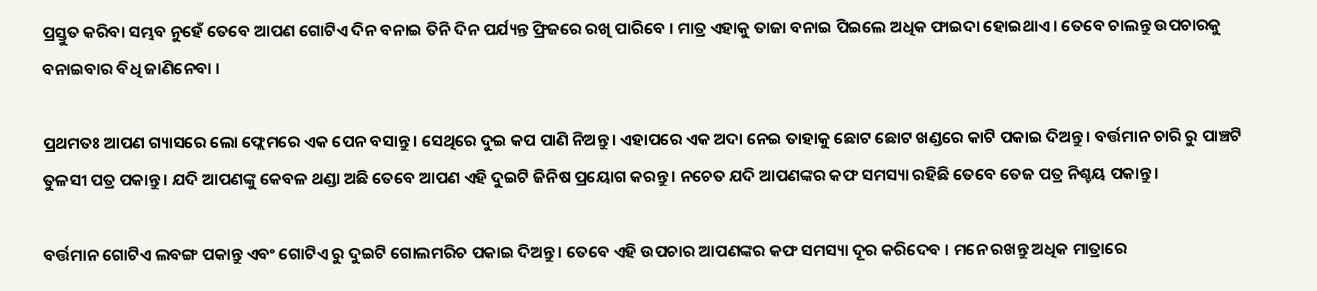ପ୍ରସ୍ତୁତ କରିବା ସମ୍ଭବ ନୁହେଁ ତେବେ ଆପଣ ଗୋଟିଏ ଦିନ ବନାଇ ତିନି ଦିନ ପର୍ଯ୍ୟନ୍ତ ଫ୍ରିଜରେ ରଖି ପାରିବେ । ମାତ୍ର ଏହାକୁ ତାଜା ବନାଇ ପିଇଲେ ଅଧିକ ଫାଇଦା ହୋଇଥାଏ । ତେବେ ଚାଲନ୍ତୁ ଉପଚାରକୁ ବନାଇବାର ବିଧି ଜାଣିନେବା ।

ପ୍ରଥମତଃ ଆପଣ ଗ୍ୟାସରେ ଲୋ ଫ୍ଲେମରେ ଏକ ପେନ ବସାନ୍ତୁ । ସେଥିରେ ଦୁଇ କପ ପାଣି ନିଅନ୍ତୁ । ଏହାପରେ ଏକ ଅଦା ନେଇ ତାହାକୁ ଛୋଟ ଛୋଟ ଖଣ୍ଡରେ କାଟି ପକାଇ ଦିଅନ୍ତୁ । ବର୍ତ୍ତମାନ ଚାରି ରୁ ପାଞ୍ଚଟି ତୁଳସୀ ପତ୍ର ପକାନ୍ତୁ । ଯଦି ଆପଣଙ୍କୁ କେବଳ ଥଣ୍ଡା ଅଛି ତେବେ ଆପଣ ଏହି ଦୁଇଟି ଜିନିଷ ପ୍ରୟୋଗ କରନ୍ତୁ । ନଚେତ ଯଦି ଆପଣଙ୍କର କଫ ସମସ୍ୟା ରହିଛି ତେବେ ତେଜ ପତ୍ର ନିଶ୍ଚୟ ପକାନ୍ତୁ ।

ବର୍ତ୍ତମାନ ଗୋଟିଏ ଲବଙ୍ଗ ପକାନ୍ତୁ ଏବଂ ଗୋଟିଏ ରୁ ଦୁଇଟି ଗୋଲମରିଚ ପକାଇ ଦିଅନ୍ତୁ । ତେବେ ଏହି ଉପଚାର ଆପଣଙ୍କର କଫ ସମସ୍ୟା ଦୂର କରିଦେବ । ମନେ ରଖନ୍ତୁ ଅଧିକ ମାତ୍ରାରେ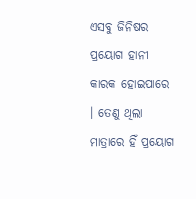ଏସବୁ ଜିନିଷର ପ୍ରୟୋଗ ହାନୀ କାରକ ହୋଇପାରେ । ତେଣୁ ଥିଲା ମାତ୍ରାରେ ହିଁ ପ୍ରୟୋଗ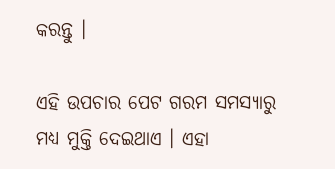କରନ୍ତୁ ।

ଏହି ଉପଚାର ପେଟ ଗରମ ସମସ୍ୟାରୁ ମଧ୍ୟ ମୁକ୍ତି ଦେଇଥାଏ । ଏହା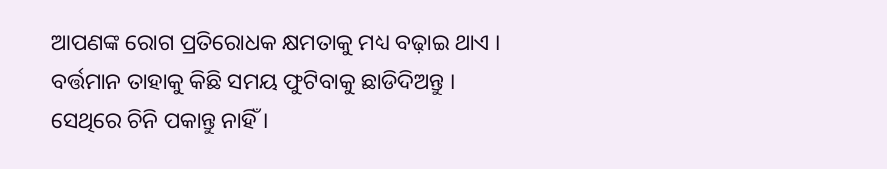ଆପଣଙ୍କ ରୋଗ ପ୍ରତିରୋଧକ କ୍ଷମତାକୁ ମଧ୍ୟ ବଢ଼ାଇ ଥାଏ । ବର୍ତ୍ତମାନ ତାହାକୁ କିଛି ସମୟ ଫୁଟିବାକୁ ଛାଡିଦିଅନ୍ତୁ । ସେଥିରେ ଚିନି ପକାନ୍ତୁ ନାହିଁ ।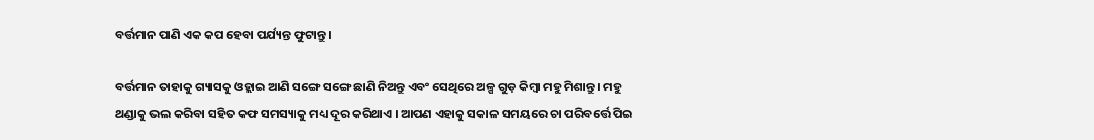ବର୍ତ୍ତମାନ ପାଣି ଏକ କପ ହେବା ପର୍ଯ୍ୟନ୍ତ ଫୁଟାନ୍ତୁ ।

ବର୍ତ୍ତମାନ ତାହାକୁ ଗ୍ୟାସକୁ ଓହ୍ଲାଇ ଆଣି ସଙ୍ଗେ ସଙ୍ଗେ ଛାଣି ନିଅନ୍ତୁ ଏବଂ ସେଥିରେ ଅଳ୍ପ ଗୁଡ଼ କିମ୍ୱା ମହୁ ମିଶାନ୍ତୁ । ମହୁ ଥଣ୍ଡାକୁ ଭଲ କରିବା ସହିତ କଫ ସମସ୍ୟାକୁ ମଧ୍ୟ ଦୂର କରିଥାଏ । ଆପଣ ଏହାକୁ ସକାଳ ସମୟରେ ଚା ପରିବର୍ତ୍ତେ ପିଇ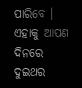ପାରିବେ । ଏହାକୁ ଆପଣ ଦିନରେ ଦୁଇଥର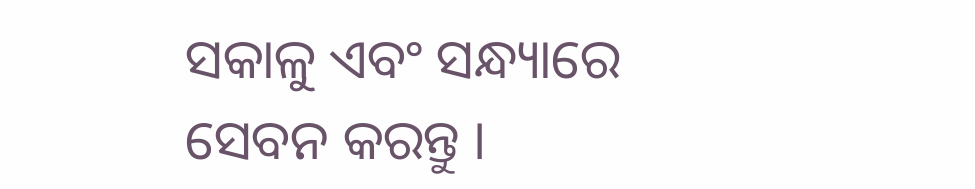ସକାଳୁ ଏବଂ ସନ୍ଧ୍ୟାରେ ସେବନ କରନ୍ତୁ ।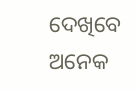ଦେଖିବେ ଅନେକ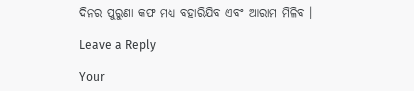ଦିନର ପୁରୁଣା କଫ ମଧ୍ୟ ବହାରିଯିବ ଏବଂ ଆରାମ ମିଳିବ ।

Leave a Reply

Your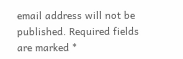email address will not be published. Required fields are marked *